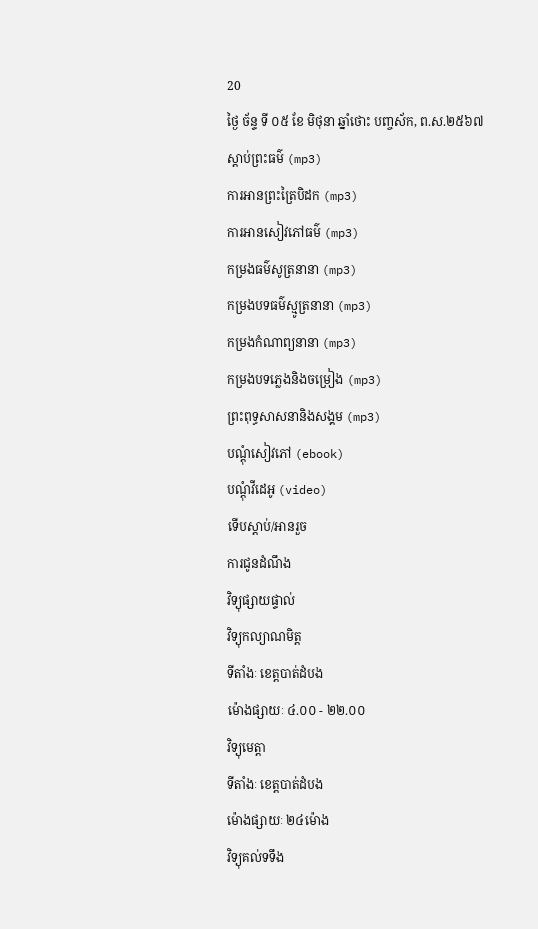20
ថ្ងៃ ច័ន្ទ ទី ០៥ ខែ មិថុនា ឆ្នាំថោះ បញ្ចស័ក, ព.ស.២៥៦៧
ស្តាប់ព្រះធម៌ (mp3)
ការអានព្រះត្រៃបិដក (mp3)
ការអានសៀវភៅធម៌ (mp3)
កម្រងធម៌សូត្រនានា (mp3)
កម្រងបទធម៌ស្មូត្រនានា (mp3)
កម្រងកំណាព្យនានា (mp3)
កម្រងបទភ្លេងនិងចម្រៀង (mp3)
ព្រះពុទ្ធសាសនានិងសង្គម (mp3)
បណ្តុំសៀវភៅ (ebook)
បណ្តុំវីដេអូ (video)
ទើបស្តាប់/អានរួច
ការជូនដំណឹង
វិទ្យុផ្សាយផ្ទាល់
វិទ្យុកល្យាណមិត្ត
ទីតាំងៈ ខេត្តបាត់ដំបង
ម៉ោងផ្សាយៈ ៤.០០ - ២២.០០
វិទ្យុមេត្តា
ទីតាំងៈ ខេត្តបាត់ដំបង
ម៉ោងផ្សាយៈ ២៤ម៉ោង
វិទ្យុគល់ទទឹង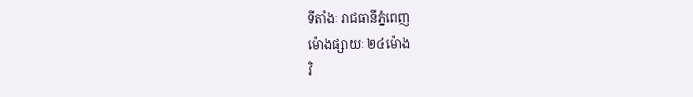ទីតាំងៈ រាជធានីភ្នំពេញ
ម៉ោងផ្សាយៈ ២៤ម៉ោង
វិ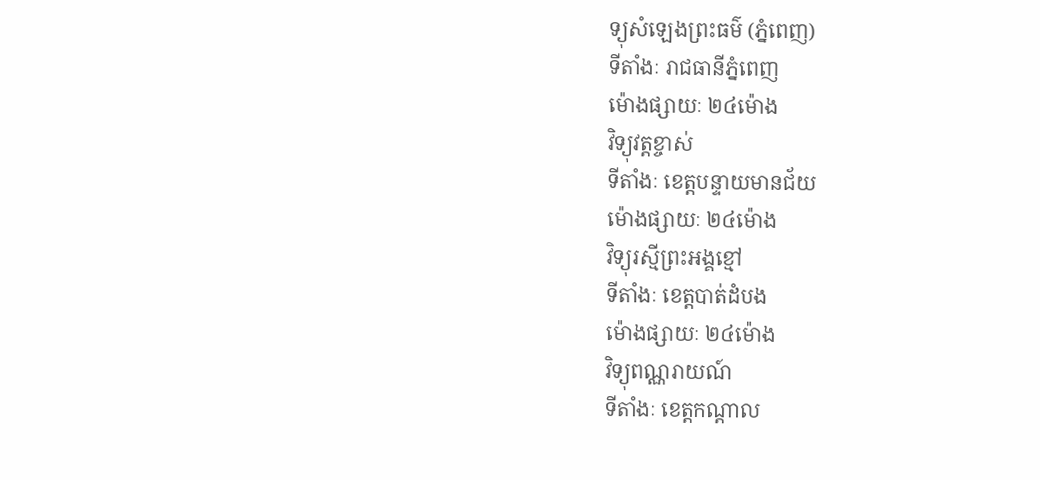ទ្យុសំឡេងព្រះធម៌ (ភ្នំពេញ)
ទីតាំងៈ រាជធានីភ្នំពេញ
ម៉ោងផ្សាយៈ ២៤ម៉ោង
វិទ្យុវត្តខ្ចាស់
ទីតាំងៈ ខេត្តបន្ទាយមានជ័យ
ម៉ោងផ្សាយៈ ២៤ម៉ោង
វិទ្យុរស្មីព្រះអង្គខ្មៅ
ទីតាំងៈ ខេត្តបាត់ដំបង
ម៉ោងផ្សាយៈ ២៤ម៉ោង
វិទ្យុពណ្ណរាយណ៍
ទីតាំងៈ ខេត្តកណ្តាល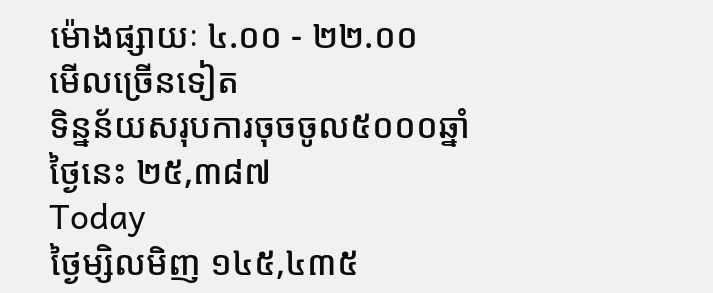ម៉ោងផ្សាយៈ ៤.០០ - ២២.០០
មើលច្រើនទៀត
ទិន្នន័យសរុបការចុចចូល៥០០០ឆ្នាំ
ថ្ងៃនេះ ២៥,៣៨៧
Today
ថ្ងៃម្សិលមិញ ១៤៥,៤៣៥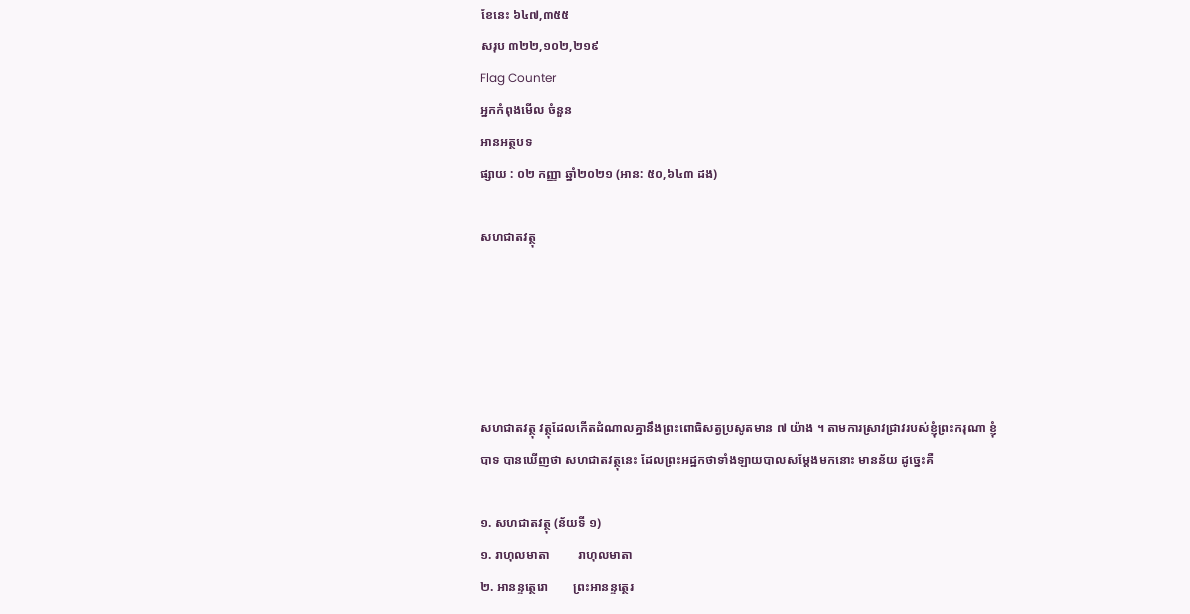ខែនេះ ៦៤៧,៣៥៥
សរុប ៣២២,១០២,២១៩
Flag Counter
អ្នកកំពុងមើល ចំនួន
អានអត្ថបទ
ផ្សាយ : ០២ កញ្ញា ឆ្នាំ២០២១ (អាន: ៥០,៦៤៣ ដង)

សហជាតវត្ថុ





សហជាតវត្ថុ វត្ថុដែលកើតដំណាលគ្នានឹងព្រះពោធិសត្វប្រសូតមាន ៧ យ៉ាង ។ តាមការស្រាវជ្រាវរបស់ខ្ញុំព្រះករុណា ខ្ញុំបាទ បានឃើញថា សហជាតវត្ថុនេះ ដែលព្រះអដ្ឋកថាទាំងឡាយបាលសម្ដែងមកនោះ មានន័យ ដូច្នេះគឺ

១. សហជាតវត្ថុ (ន័យទី ១)
១. រាហុលមាតា         រាហុលមាតា
២. អានន្ទត្ថេរោ        ព្រះអានន្ទត្ថេរ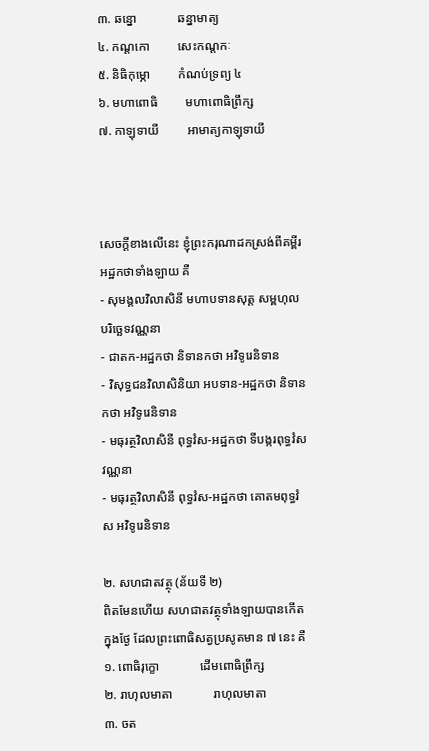៣. ឆន្នោ             ឆន្នាមាត្យ
៤. កណ្ដកោ         សេះកណ្ដកៈ
៥. និធិកុម្ភោ         កំណប់ទ្រព្យ ៤
៦. មហាពោធិ         មហាពោធិព្រឹក្ស
៧. កាឡុទាយី         អាមាត្យកាឡុទាយី



សេចក្ដីខាងលើនេះ ខ្ញុំព្រះករុណាដកស្រង់ពីគម្ពីរអដ្ឋកថាទាំងឡាយ គឺ
- សុមង្គលវិលាសិនី មហាបទានសុត្ត សម្ពហុលបរិច្ឆេទវណ្ណនា
- ជាតក-អដ្ឋកថា និទានកថា អវិទូរេនិទាន
- វិសុទ្ធជនវិលាសិនិយា អបទាន-អដ្ឋកថា និទានកថា អវិទូរេនិទាន
- មធុរត្ថវិលាសិនី ពុទ្ធវំស-អដ្ឋកថា ទីបង្ករពុទ្ធវំសវណ្ណនា
- មធុរត្ថវិលាសិនី ពុទ្ធវំស-អដ្ឋកថា គោតមពុទ្ធវំស អវិទូរេនិទាន

២. សហជាតវត្ថុ (ន័យទី ២)
ពិតមែនហើយ សហជាតវត្ថុទាំងឡាយបានកើតក្នុងថ្ងែ ដែលព្រះពោធិសត្វប្រសូតមាន ៧ នេះ គឺ
១. ពោធិរុក្ខោ             ដើមពោធិព្រឹក្ស
២. រាហុលមាតា             រាហុលមាតា
៣. ចត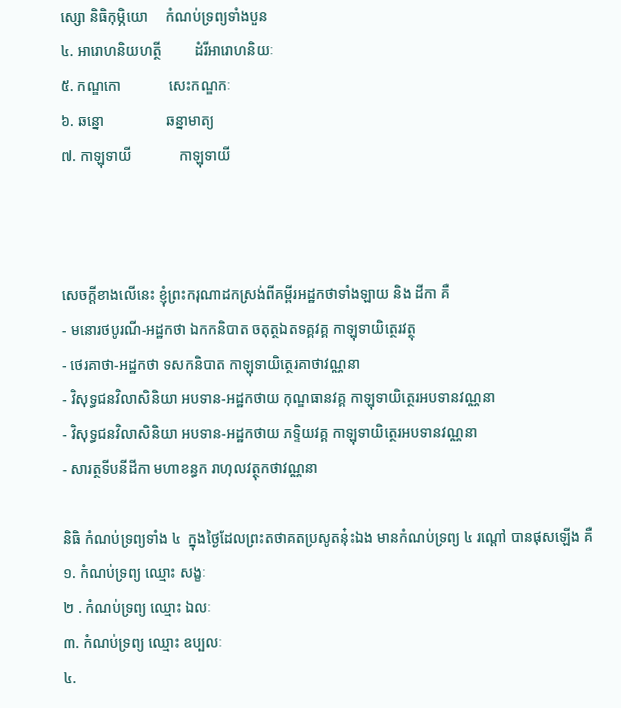ស្សោ និធិកុម្ភិយោ     កំណប់ទ្រព្យទាំងបួន
៤. អារោហនិយហត្ថី         ដំរីអារោហនិយៈ
៥. កណ្ឌកោ             សេះកណ្ឌកៈ
៦. ឆន្នោ                 ឆន្នាមាត្យ
៧. កាឡុទាយី             កាឡុទាយី



សេចក្ដីខាងលើនេះ ខ្ញុំព្រះករុណាដកស្រង់ពីគម្ពីរអដ្ឋកថាទាំងឡាយ និង ដីកា គឺ
- មនោរថបូរណី-អដ្ឋកថា ឯកកនិបាត ចតុត្ថឯតទគ្គវគ្គ កាឡុទាយិត្ថេរវត្ថុ
- ថេរគាថា-អដ្ឋកថា ទសកនិបាត កាឡុទាយិត្ថេរគាថាវណ្ណនា
- វិសុទ្ធជនវិលាសិនិយា អបទាន-អដ្ឋកថាយ កុណ្ឌធានវគ្គ កាឡុទាយិត្ថេរអបទានវណ្ណនា
- វិសុទ្ធជនវិលាសិនិយា អបទាន-អដ្ឋកថាយ ភទ្ទិយវគ្គ កាឡុទាយិត្ថេរអបទានវណ្ណនា
- សារត្ថទីបនីដីកា មហាខន្ធក រាហុលវត្ថុកថាវណ្ណនា

និធិ កំណប់ទ្រព្យទាំង ៤  ក្នុងថ្ងៃដែលព្រះតថាគតប្រសូតនុ៎ះឯង មានកំណប់ទ្រព្យ ៤ រណ្តៅ បានផុសឡើង គឺ
១. កំណប់ទ្រព្យ ឈ្មោះ សង្ខៈ
២ . កំណប់ទ្រព្យ ឈ្មោះ ឯលៈ
៣. កំណប់ទ្រព្យ ឈ្មោះ ឧប្បលៈ
៤.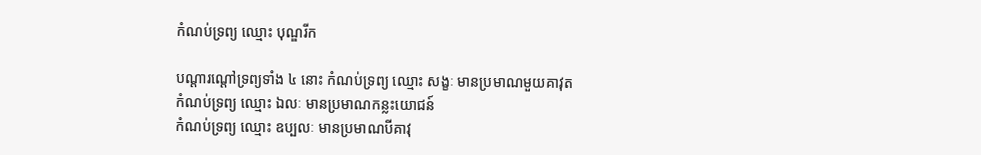កំណប់ទ្រព្យ ឈ្មោះ បុណ្ឌរីក

បណ្តារណ្តៅទ្រព្យទាំង ៤ នោះ កំណប់ទ្រព្យ ឈ្មោះ សង្ខៈ មានប្រមាណមួយគាវុត
កំណប់ទ្រព្យ ឈ្មោះ ឯលៈ មានប្រមាណកន្លះយោជន៍
កំណប់ទ្រព្យ ឈ្មោះ ឧប្បលៈ មានប្រមាណបីគាវុ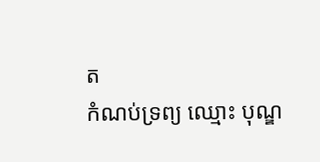ត
កំណប់ទ្រព្យ ឈ្មោះ បុណ្ឌ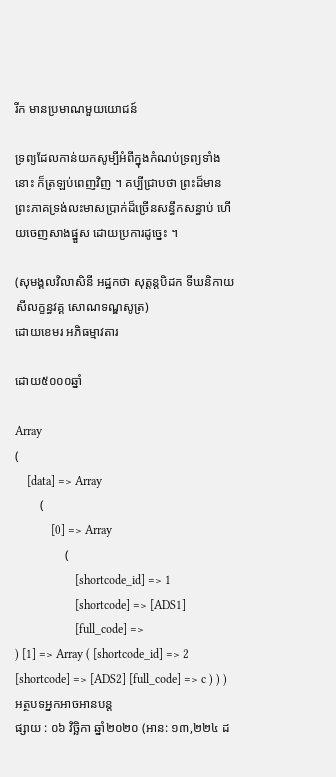រីក មានប្រមាណមួយយោជន៍

ទ្រព្យដែលកាន់យកសូម្បីអំពីក្នុងកំណប់ទ្រព្យទាំងនោះ ក៏ត្រឡប់ពេញវិញ ។ គប្បីជ្រាបថា ព្រះដ៏មានព្រះភាគទ្រង់លះមាសប្រាក់ដ៏ច្រើនសន្ធឹកសន្ធាប់ ហើយចេញសាងផ្នួស ដោយប្រការដូច្នេះ ។

(សុមង្គលវិលាសិនី អដ្ឋកថា សុត្តន្តបិដក ទីឃនិកាយ សីលក្ខន្ធវគ្គ សោណទណ្ឌសូត្រ)
ដោយខេមរ អភិធម្មាវតារ

ដោយ៥០០០ឆ្នាំ

Array
(
    [data] => Array
        (
            [0] => Array
                (
                    [shortcode_id] => 1
                    [shortcode] => [ADS1]
                    [full_code] =>
) [1] => Array ( [shortcode_id] => 2 [shortcode] => [ADS2] [full_code] => c ) ) )
អត្ថបទអ្នកអាចអានបន្ត
ផ្សាយ : ០៦ វិច្ឆិកា ឆ្នាំ២០២០ (អាន: ១៣,២២៤ ដ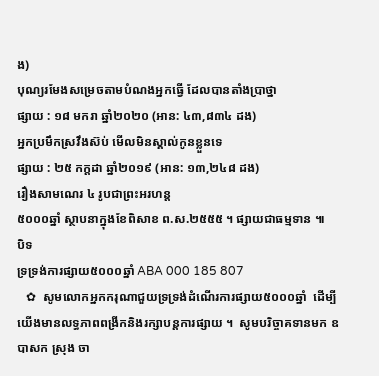ង)
បុណ្យរមែងសម្រេចតាមបំណងអ្នកធើ្វ ដែលបានតាំងបា្រថ្នា
ផ្សាយ : ១៨ មករា ឆ្នាំ២០២០ (អាន: ៤៣,៨៣៤ ដង)
អ្នកប្រមឹកស្រវឹងស៊ប់ មើលមិនស្គាល់កូនខ្លួនទេ
ផ្សាយ : ២៥ កក្តដា ឆ្នាំ២០១៩ (អាន: ១៣,២៤៨ ដង)
រឿងសាមណេរ ៤ រូបជាព្រះអរហន្ត
៥០០០ឆ្នាំ ស្ថាបនាក្នុងខែពិសាខ ព.ស.២៥៥៥ ។ ផ្សាយជាធម្មទាន ៕
បិទ
ទ្រទ្រង់ការផ្សាយ៥០០០ឆ្នាំ ABA 000 185 807
   ✿  សូមលោកអ្នកករុណាជួយទ្រទ្រង់ដំណើរការផ្សាយ៥០០០ឆ្នាំ  ដើម្បីយើងមានលទ្ធភាពពង្រីកនិងរក្សាបន្តការផ្សាយ ។  សូមបរិច្ចាគទានមក ឧបាសក ស្រុង ចា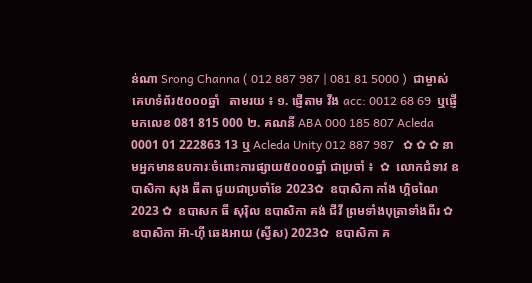ន់ណា Srong Channa ( 012 887 987 | 081 81 5000 )  ជាម្ចាស់គេហទំព័រ៥០០០ឆ្នាំ   តាមរយ ៖ ១. ផ្ញើតាម វីង acc: 0012 68 69  ឬផ្ញើមកលេខ 081 815 000 ២. គណនី ABA 000 185 807 Acleda 0001 01 222863 13 ឬ Acleda Unity 012 887 987   ✿ ✿ ✿ នាមអ្នកមានឧបការៈចំពោះការផ្សាយ៥០០០ឆ្នាំ ជាប្រចាំ ៖  ✿  លោកជំទាវ ឧបាសិកា សុង ធីតា ជួយជាប្រចាំខែ 2023✿  ឧបាសិកា កាំង ហ្គិចណៃ 2023 ✿  ឧបាសក ធី សុរ៉ិល ឧបាសិកា គង់ ជីវី ព្រមទាំងបុត្រាទាំងពីរ ✿  ឧបាសិកា អ៊ា-ហុី ឆេងអាយ (ស្វីស) 2023✿  ឧបាសិកា គ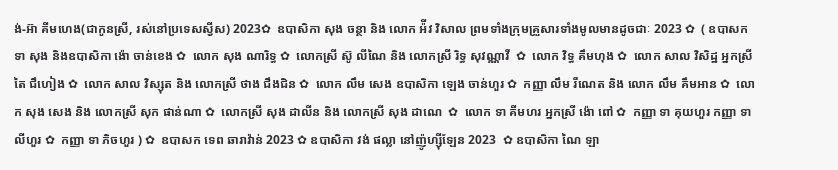ង់-អ៊ា គីមហេង(ជាកូនស្រី, រស់នៅប្រទេសស្វីស) 2023✿  ឧបាសិកា សុង ចន្ថា និង លោក អ៉ីវ វិសាល ព្រមទាំងក្រុមគ្រួសារទាំងមូលមានដូចជាៈ 2023 ✿  ( ឧបាសក ទា សុង និងឧបាសិកា ង៉ោ ចាន់ខេង ✿  លោក សុង ណារិទ្ធ ✿  លោកស្រី ស៊ូ លីណៃ និង លោកស្រី រិទ្ធ សុវណ្ណាវី  ✿  លោក វិទ្ធ គឹមហុង ✿  លោក សាល វិសិដ្ឋ អ្នកស្រី តៃ ជឹហៀង ✿  លោក សាល វិស្សុត និង លោកស្រី ថាង ជឹងជិន ✿  លោក លឹម សេង ឧបាសិកា ឡេង ចាន់ហួរ ✿  កញ្ញា លឹម រីណេត និង លោក លឹម គឹមអាន ✿  លោក សុង សេង និង លោកស្រី សុក ផាន់ណា ✿  លោកស្រី សុង ដាលីន និង លោកស្រី សុង ដាណេ  ✿  លោក ទា គីមហរ អ្នកស្រី ង៉ោ ពៅ ✿  កញ្ញា ទា គុយហួរ កញ្ញា ទា លីហួរ ✿  កញ្ញា ទា ភិចហួរ ) ✿  ឧបាសក ទេព ឆារាវ៉ាន់ 2023 ✿ ឧបាសិកា វង់ ផល្លា នៅញ៉ូហ្ស៊ីឡែន 2023  ✿ ឧបាសិកា ណៃ ឡា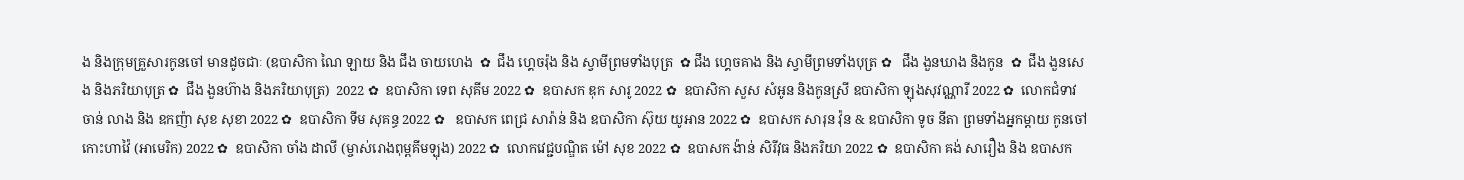ង និងក្រុមគ្រួសារកូនចៅ មានដូចជាៈ (ឧបាសិកា ណៃ ឡាយ និង ជឹង ចាយហេង  ✿  ជឹង ហ្គេចរ៉ុង និង ស្វាមីព្រមទាំងបុត្រ  ✿ ជឹង ហ្គេចគាង និង ស្វាមីព្រមទាំងបុត្រ ✿   ជឹង ងួនឃាង និងកូន  ✿  ជឹង ងួនសេង និងភរិយាបុត្រ ✿  ជឹង ងួនហ៊ាង និងភរិយាបុត្រ)  2022 ✿  ឧបាសិកា ទេព សុគីម 2022 ✿  ឧបាសក ឌុក សារូ 2022 ✿  ឧបាសិកា សួស សំអូន និងកូនស្រី ឧបាសិកា ឡុងសុវណ្ណារី 2022 ✿  លោកជំទាវ ចាន់ លាង និង ឧកញ៉ា សុខ សុខា 2022 ✿  ឧបាសិកា ទីម សុគន្ធ 2022 ✿   ឧបាសក ពេជ្រ សារ៉ាន់ និង ឧបាសិកា ស៊ុយ យូអាន 2022 ✿  ឧបាសក សារុន វ៉ុន & ឧបាសិកា ទូច នីតា ព្រមទាំងអ្នកម្តាយ កូនចៅ កោះហាវ៉ៃ (អាមេរិក) 2022 ✿  ឧបាសិកា ចាំង ដាលី (ម្ចាស់រោងពុម្ពគីមឡុង) 2022 ✿  លោកវេជ្ជបណ្ឌិត ម៉ៅ សុខ 2022 ✿  ឧបាសក ង៉ាន់ សិរីវុធ និងភរិយា 2022 ✿  ឧបាសិកា គង់ សារឿង និង ឧបាសក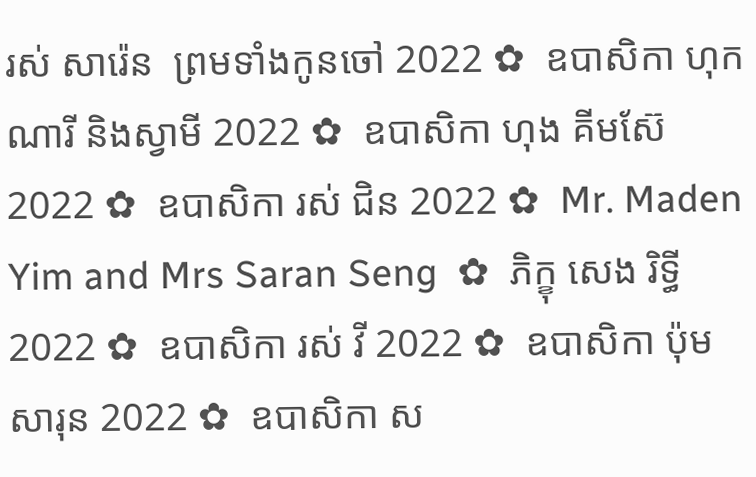រស់ សារ៉េន  ព្រមទាំងកូនចៅ 2022 ✿  ឧបាសិកា ហុក ណារី និងស្វាមី 2022 ✿  ឧបាសិកា ហុង គីមស៊ែ 2022 ✿  ឧបាសិកា រស់ ជិន 2022 ✿  Mr. Maden Yim and Mrs Saran Seng  ✿  ភិក្ខុ សេង រិទ្ធី 2022 ✿  ឧបាសិកា រស់ វី 2022 ✿  ឧបាសិកា ប៉ុម សារុន 2022 ✿  ឧបាសិកា ស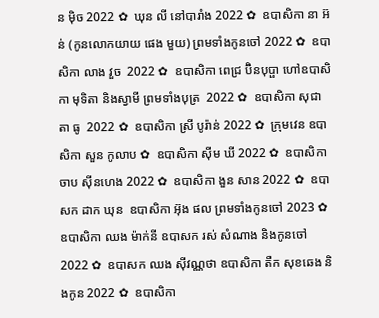ន ម៉ិច 2022 ✿  ឃុន លី នៅបារាំង 2022 ✿  ឧបាសិកា នា អ៊ន់ (កូនលោកយាយ ផេង មួយ) ព្រមទាំងកូនចៅ 2022 ✿  ឧបាសិកា លាង វួច  2022 ✿  ឧបាសិកា ពេជ្រ ប៊ិនបុប្ផា ហៅឧបាសិកា មុទិតា និងស្វាមី ព្រមទាំងបុត្រ  2022 ✿  ឧបាសិកា សុជាតា ធូ  2022 ✿  ឧបាសិកា ស្រី បូរ៉ាន់ 2022 ✿  ក្រុមវេន ឧបាសិកា សួន កូលាប ✿  ឧបាសិកា ស៊ីម ឃី 2022 ✿  ឧបាសិកា ចាប ស៊ីនហេង 2022 ✿  ឧបាសិកា ងួន សាន 2022 ✿  ឧបាសក ដាក ឃុន  ឧបាសិកា អ៊ុង ផល ព្រមទាំងកូនចៅ 2023 ✿  ឧបាសិកា ឈង ម៉ាក់នី ឧបាសក រស់ សំណាង និងកូនចៅ  2022 ✿  ឧបាសក ឈង សុីវណ្ណថា ឧបាសិកា តឺក សុខឆេង និងកូន 2022 ✿  ឧបាសិកា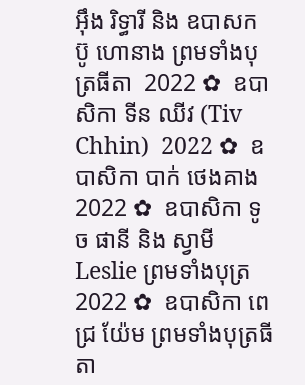អុឹង រិទ្ធារី និង ឧបាសក ប៊ូ ហោនាង ព្រមទាំងបុត្រធីតា  2022 ✿  ឧបាសិកា ទីន ឈីវ (Tiv Chhin)  2022 ✿  ឧបាសិកា បាក់ ថេងគាង 2022 ✿  ឧបាសិកា ទូច ផានី និង ស្វាមី Leslie ព្រមទាំងបុត្រ  2022 ✿  ឧបាសិកា ពេជ្រ យ៉ែម ព្រមទាំងបុត្រធីតា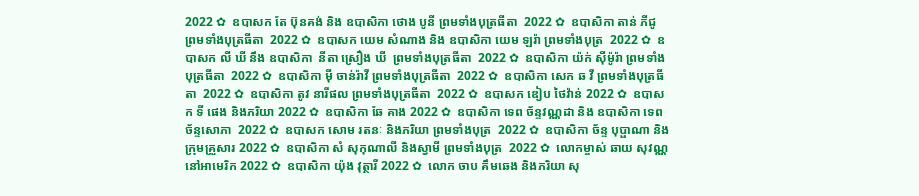2022 ✿  ឧបាសក តែ ប៊ុនគង់ និង ឧបាសិកា ថោង បូនី ព្រមទាំងបុត្រធីតា  2022 ✿  ឧបាសិកា តាន់ ភីជូ ព្រមទាំងបុត្រធីតា  2022 ✿  ឧបាសក យេម សំណាង និង ឧបាសិកា យេម ឡរ៉ា ព្រមទាំងបុត្រ  2022 ✿  ឧបាសក លី ឃី នឹង ឧបាសិកា  នីតា ស្រឿង ឃី  ព្រមទាំងបុត្រធីតា  2022 ✿  ឧបាសិកា យ៉ក់ សុីម៉ូរ៉ា ព្រមទាំងបុត្រធីតា  2022 ✿  ឧបាសិកា មុី ចាន់រ៉ាវី ព្រមទាំងបុត្រធីតា  2022 ✿  ឧបាសិកា សេក ឆ វី ព្រមទាំងបុត្រធីតា  2022 ✿  ឧបាសិកា តូវ នារីផល ព្រមទាំងបុត្រធីតា  2022 ✿  ឧបាសក ឌៀប ថៃវ៉ាន់ 2022 ✿  ឧបាសក ទី ផេង និងភរិយា 2022 ✿  ឧបាសិកា ឆែ គាង 2022 ✿  ឧបាសិកា ទេព ច័ន្ទវណ្ណដា និង ឧបាសិកា ទេព ច័ន្ទសោភា  2022 ✿  ឧបាសក សោម រតនៈ និងភរិយា ព្រមទាំងបុត្រ  2022 ✿  ឧបាសិកា ច័ន្ទ បុប្ផាណា និងក្រុមគ្រួសារ 2022 ✿  ឧបាសិកា សំ សុកុណាលី និងស្វាមី ព្រមទាំងបុត្រ  2022 ✿  លោកម្ចាស់ ឆាយ សុវណ្ណ នៅអាមេរិក 2022 ✿  ឧបាសិកា យ៉ុង វុត្ថារី 2022 ✿  លោក ចាប គឹមឆេង និងភរិយា សុ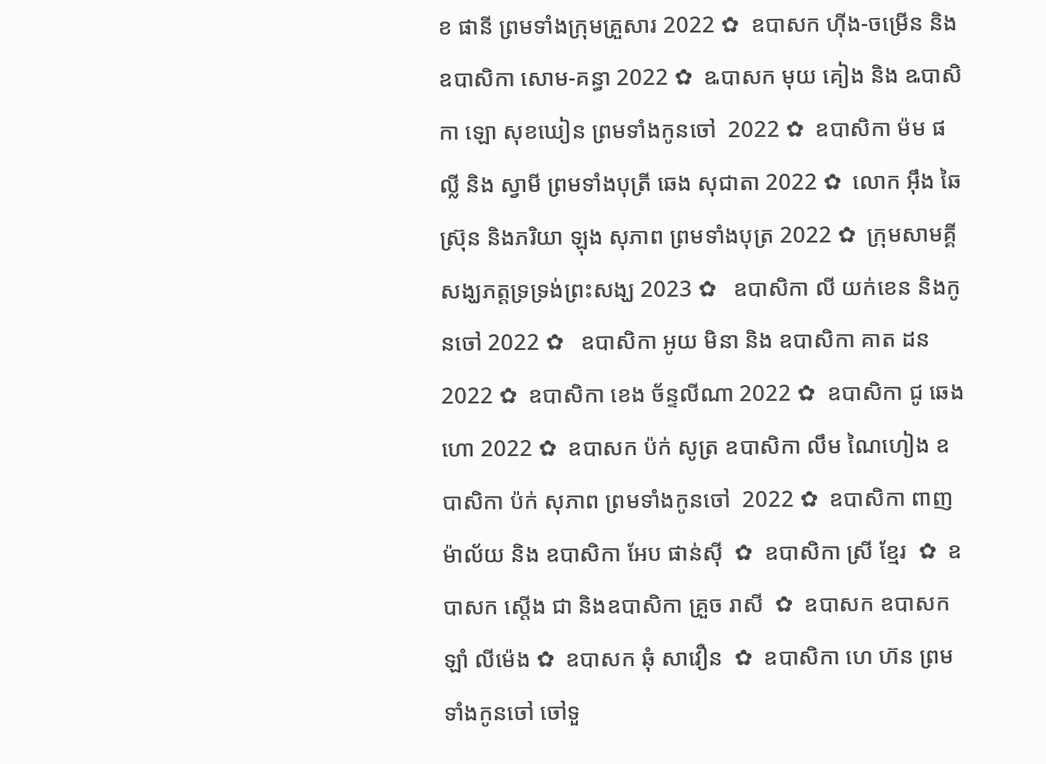ខ ផានី ព្រមទាំងក្រុមគ្រួសារ 2022 ✿  ឧបាសក ហ៊ីង-ចម្រើន និងឧបាសិកា សោម-គន្ធា 2022 ✿  ឩបាសក មុយ គៀង និង ឩបាសិកា ឡោ សុខឃៀន ព្រមទាំងកូនចៅ  2022 ✿  ឧបាសិកា ម៉ម ផល្លី និង ស្វាមី ព្រមទាំងបុត្រី ឆេង សុជាតា 2022 ✿  លោក អ៊ឹង ឆៃស្រ៊ុន និងភរិយា ឡុង សុភាព ព្រមទាំងបុត្រ 2022 ✿  ក្រុមសាមគ្គីសង្ឃភត្តទ្រទ្រង់ព្រះសង្ឃ 2023 ✿   ឧបាសិកា លី យក់ខេន និងកូនចៅ 2022 ✿   ឧបាសិកា អូយ មិនា និង ឧបាសិកា គាត ដន 2022 ✿  ឧបាសិកា ខេង ច័ន្ទលីណា 2022 ✿  ឧបាសិកា ជូ ឆេងហោ 2022 ✿  ឧបាសក ប៉ក់ សូត្រ ឧបាសិកា លឹម ណៃហៀង ឧបាសិកា ប៉ក់ សុភាព ព្រមទាំងកូនចៅ  2022 ✿  ឧបាសិកា ពាញ ម៉ាល័យ និង ឧបាសិកា អែប ផាន់ស៊ី  ✿  ឧបាសិកា ស្រី ខ្មែរ  ✿  ឧបាសក ស្តើង ជា និងឧបាសិកា គ្រួច រាសី  ✿  ឧបាសក ឧបាសក ឡាំ លីម៉េង ✿  ឧបាសក ឆុំ សាវឿន  ✿  ឧបាសិកា ហេ ហ៊ន ព្រមទាំងកូនចៅ ចៅទួ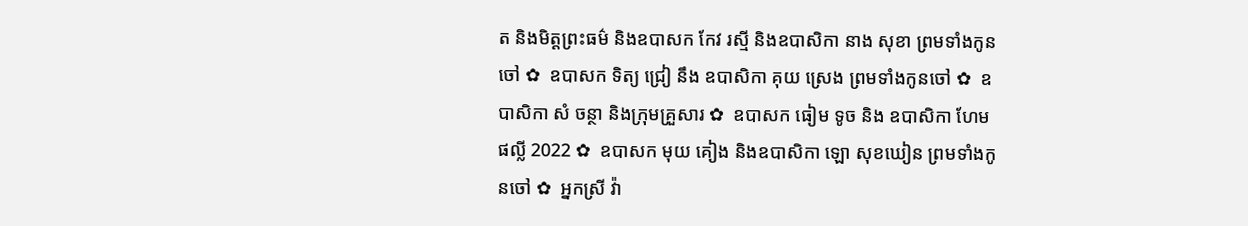ត និងមិត្តព្រះធម៌ និងឧបាសក កែវ រស្មី និងឧបាសិកា នាង សុខា ព្រមទាំងកូនចៅ ✿  ឧបាសក ទិត្យ ជ្រៀ នឹង ឧបាសិកា គុយ ស្រេង ព្រមទាំងកូនចៅ ✿  ឧបាសិកា សំ ចន្ថា និងក្រុមគ្រួសារ ✿  ឧបាសក ធៀម ទូច និង ឧបាសិកា ហែម ផល្លី 2022 ✿  ឧបាសក មុយ គៀង និងឧបាសិកា ឡោ សុខឃៀន ព្រមទាំងកូនចៅ ✿  អ្នកស្រី វ៉ា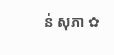ន់ សុភា ✿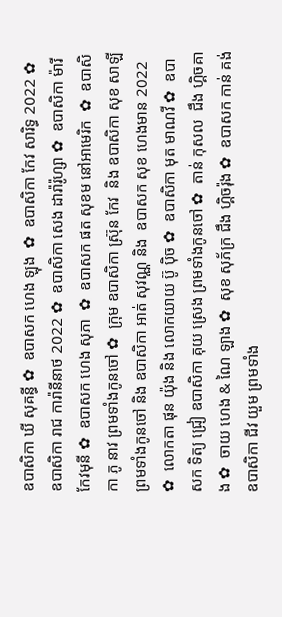ឧបាសិកា ឃី សុគន្ធី ✿  ឧបាសក ហេង ឡុង  ✿  ឧបាសិកា កែវ សារិទ្ធ 2022 ✿  ឧបាសិកា រាជ ការ៉ានីនាថ 2022 ✿  ឧបាសិកា សេង ដារ៉ារ៉ូហ្សា ✿  ឧបាសិកា ម៉ារី កែវមុនី ✿  ឧបាសក ហេង សុភា  ✿  ឧបាសក ផត សុខម នៅអាមេរិក  ✿  ឧបាសិកា ភូ នាវ ព្រមទាំងកូនចៅ ✿  ក្រុម ឧបាសិកា ស្រ៊ុន កែវ  និង ឧបាសិកា សុខ សាឡី ព្រមទាំងកូនចៅ និង ឧបាសិកា អាត់ សុវណ្ណ និង  ឧបាសក សុខ ហេងមាន 2022 ✿  លោកតា ផុន យ៉ុង និង លោកយាយ ប៊ូ ប៉ិច ✿  ឧបាសិកា មុត មាណវី ✿  ឧបាសក ទិត្យ ជ្រៀ ឧបាសិកា គុយ ស្រេង ព្រមទាំងកូនចៅ ✿  តាន់ កុសល  ជឹង ហ្គិចគាង ✿  ចាយ ហេង & ណៃ ឡាង ✿  សុខ សុភ័ក្រ ជឹង ហ្គិចរ៉ុង ✿  ឧបាសក កាន់ គង់ ឧបាសិកា ជីវ យួម ព្រមទាំង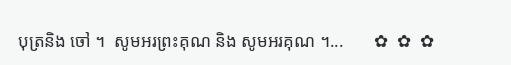បុត្រនិង ចៅ ។  សូមអរព្រះគុណ និង សូមអរគុណ ។...       ✿  ✿  ✿